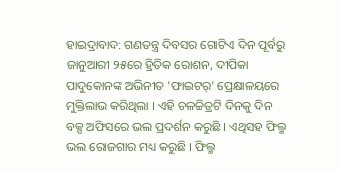ହାଇଦ୍ରାବାଦ: ଗଣତନ୍ତ୍ର ଦିବସର ଗୋଟିଏ ଦିନ ପୂର୍ବରୁ ଜାନୁଆରୀ ୨୫ରେ ହ୍ରିତିକ ରୋଶନ, ଦୀପିକା ପାଦୁକୋନଙ୍କ ଅଭିନୀତ 'ଫାଇଟର୍' ପ୍ରେକ୍ଷାଳୟରେ ମୁକ୍ତିଲାଭ କରିଥିଲା । ଏହି ଚଳଚ୍ଚିତ୍ରଟି ଦିନକୁ ଦିନ ବକ୍ସ ଅଫିସରେ ଭଲ ପ୍ରଦର୍ଶନ କରୁଛି । ଏଥିସହ ଫିଲ୍ମ ଭଲ ରୋଜଗାର ମଧ୍ୟ କରୁଛି । ଫିଲ୍ମ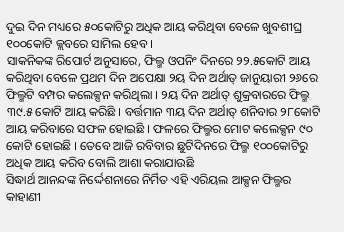ଦୁଇ ଦିନ ମଧ୍ୟରେ ୫୦କୋଟିରୁ ଅଧିକ ଆୟ କରିଥିବା ବେଳେ ଖୁବଶୀଘ୍ର ୧୦୦କୋଟି କ୍ଲବରେ ସାମିଲ ହେବ ।
ସାକନିକଙ୍କ ରିପୋର୍ଟ ଅନୁସାରେ, ଫିଲ୍ମ ଓପନିଂ ଦିନରେ ୨୨.୫କୋଟି ଆୟ କରିଥିବା ବେଳେ ପ୍ରଥମ ଦିନ ଅପେକ୍ଷା ୨ୟ ଦିନ ଅର୍ଥାତ୍ ଜାନୁୟାରୀ ୨୬ରେ ଫିଲ୍ମଟି ବମ୍ପର କଲେକ୍ସନ କରିଥିଲା । ୨ୟ ଦିନ ଅର୍ଥାତ୍ ଶୁକ୍ରବାରରେ ଫିଲ୍ମ ୩୯.୫ କୋଟି ଆୟ କରିଛି । ବର୍ତ୍ତମାନ ୩ୟ ଦିନ ଅର୍ଥାତ୍ ଶନିବାର ୨୮କୋଟି ଆୟ କରିବାରେ ସଫଳ ହୋଇଛି । ଫଳରେ ଫିଲ୍ମର ମୋଟ କଲେକ୍ସନ ୯୦ କୋଟି ହୋଇଛି । ତେବେ ଆଜି ରବିବାର ଛୁଟିଦିନରେ ଫିଲ୍ମ ୧୦୦କୋଟିରୁ ଅଧିକ ଆୟ କରିବ ବୋଲି ଆଶା କରାଯାଉଛି
ସିଦ୍ଧାର୍ଥ ଆନନ୍ଦଙ୍କ ନିର୍ଦ୍ଦେଶନାରେ ନିର୍ମିତ ଏହି ଏରିୟଲ ଆକ୍ସନ ଫିଲ୍ମର କାହାଣୀ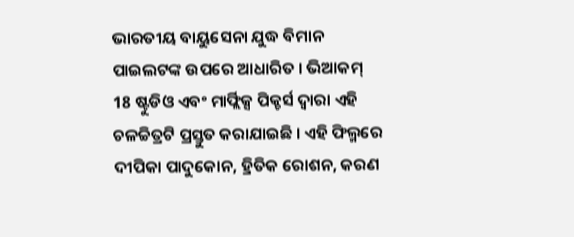ଭାରତୀୟ ବାୟୁସେନା ଯୁଦ୍ଧ ବିମାନ ପାଇଲଟଙ୍କ ଉପରେ ଆଧାରିତ । ଭିଆକମ୍ 18 ଷ୍ଟୁଡିଓ ଏବଂ ମାର୍ଫ୍ଲିକ୍ସ ପିକ୍ଚର୍ସ ଦ୍ୱାରା ଏହି ଚଳଚ୍ଚିତ୍ରଟି ପ୍ରସ୍ତୁତ କରାଯାଇଛି । ଏହି ଫିଲ୍ମରେ ଦୀପିକା ପାଦୁକୋନ, ହ୍ରିତିକ ରୋଶନ, କରଣ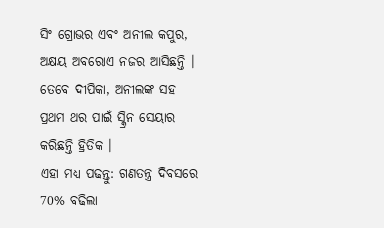ସିଂ ଗ୍ରୋଭର ଏବଂ ଅନୀଲ କପୁର, ଅକ୍ଷୟ ଅବରୋଏ ନଜର ଆସିଛନ୍ତି । ତେବେ ଦୀପିକା, ଅନୀଲଙ୍କ ସହ ପ୍ରଥମ ଥର ପାଇଁ ସ୍କ୍ରିନ ସେୟାର କରିଛନ୍ତି ହ୍ରିତିକ ।
ଏହା ମଧ୍ୟ ପଢନ୍ତୁ: ଗଣତନ୍ତ୍ର ଦିବସରେ 70% ବଢିଲା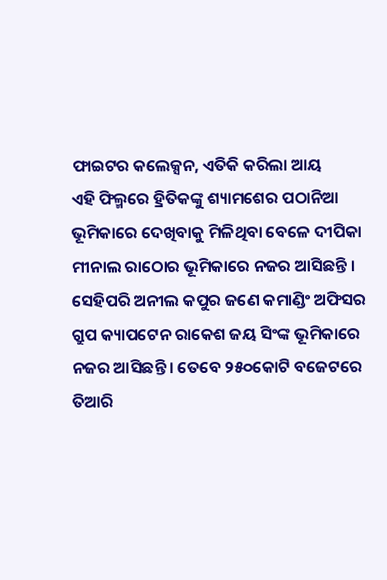ଫାଇଟର କଲେକ୍ସନ, ଏତିକି କରିଲା ଆୟ
ଏହି ଫିଲ୍ମରେ ହ୍ରିତିକଙ୍କୁ ଶ୍ୟାମଶେର ପଠାନିଆ ଭୂମିକାରେ ଦେଖିବାକୁ ମିଳିଥିବା ବେଳେ ଦୀପିକା ମୀନାଲ ରାଠୋର ଭୂମିକାରେ ନଜର ଆସିଛନ୍ତି । ସେହିପରି ଅନୀଲ କପୁର ଜଣେ କମାଣ୍ଡିଂ ଅଫିସର ଗ୍ରୁପ କ୍ୟାପଟେନ ରାକେଶ ଜୟ ସିଂଙ୍କ ଭୂମିକାରେ ନଜର ଆସିଛନ୍ତି । ତେବେ ୨୫୦କୋଟି ବଜେଟରେ ତିଆରି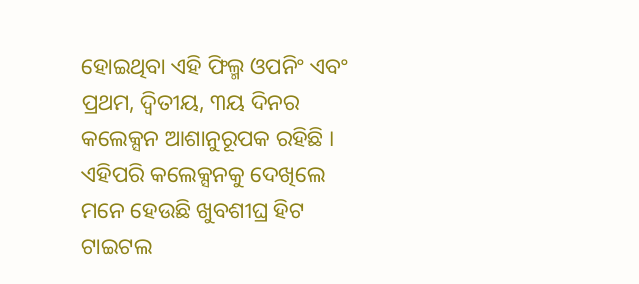ହୋଇଥିବା ଏହି ଫିଲ୍ମ ଓପନିଂ ଏବଂ ପ୍ରଥମ, ଦ୍ବିତୀୟ, ୩ୟ ଦିନର କଲେକ୍ସନ ଆଶାନୁରୂପକ ରହିଛି । ଏହିପରି କଲେକ୍ସନକୁ ଦେଖିଲେ ମନେ ହେଉଛି ଖୁବଶୀଘ୍ର ହିଟ ଟାଇଟଲ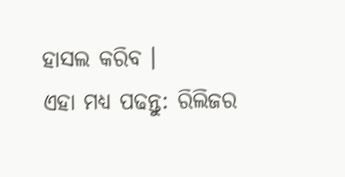ହାସଲ କରିବ ।
ଏହା ମଧ୍ୟ ପଢନ୍ତୁ: ରିଲିଜର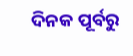ଦିନକ ପୂର୍ବରୁ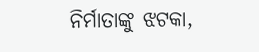ନିର୍ମାତାଙ୍କୁ ଝଟକା,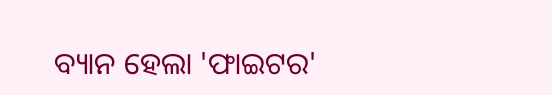ବ୍ୟାନ ହେଲା 'ଫାଇଟର'